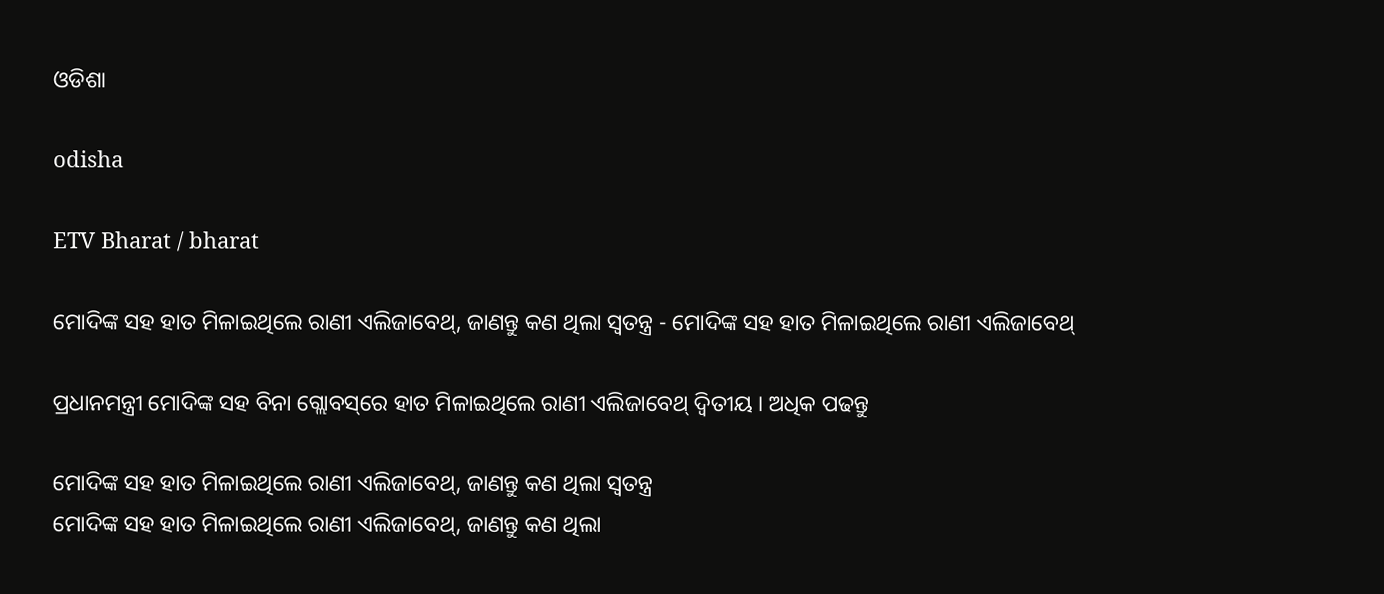ଓଡିଶା

odisha

ETV Bharat / bharat

ମୋଦିଙ୍କ ସହ ହାତ ମିଳାଇଥିଲେ ରାଣୀ ଏଲିଜାବେଥ୍, ଜାଣନ୍ତୁ କଣ ଥିଲା ସ୍ବତନ୍ତ୍ର - ମୋଦିଙ୍କ ସହ ହାତ ମିଳାଇଥିଲେ ରାଣୀ ଏଲିଜାବେଥ୍

ପ୍ରଧାନମନ୍ତ୍ରୀ ମୋଦିଙ୍କ ସହ ବିନା ଗ୍ଲୋବସ୍‌ରେ ହାତ ମିଳାଇଥିଲେ ରାଣୀ ଏଲିଜାବେଥ୍ ଦ୍ବିତୀୟ । ଅଧିକ ପଢନ୍ତୁ

ମୋଦିଙ୍କ ସହ ହାତ ମିଳାଇଥିଲେ ରାଣୀ ଏଲିଜାବେଥ୍, ଜାଣନ୍ତୁ କଣ ଥିଲା ସ୍ବତନ୍ତ୍ର
ମୋଦିଙ୍କ ସହ ହାତ ମିଳାଇଥିଲେ ରାଣୀ ଏଲିଜାବେଥ୍, ଜାଣନ୍ତୁ କଣ ଥିଲା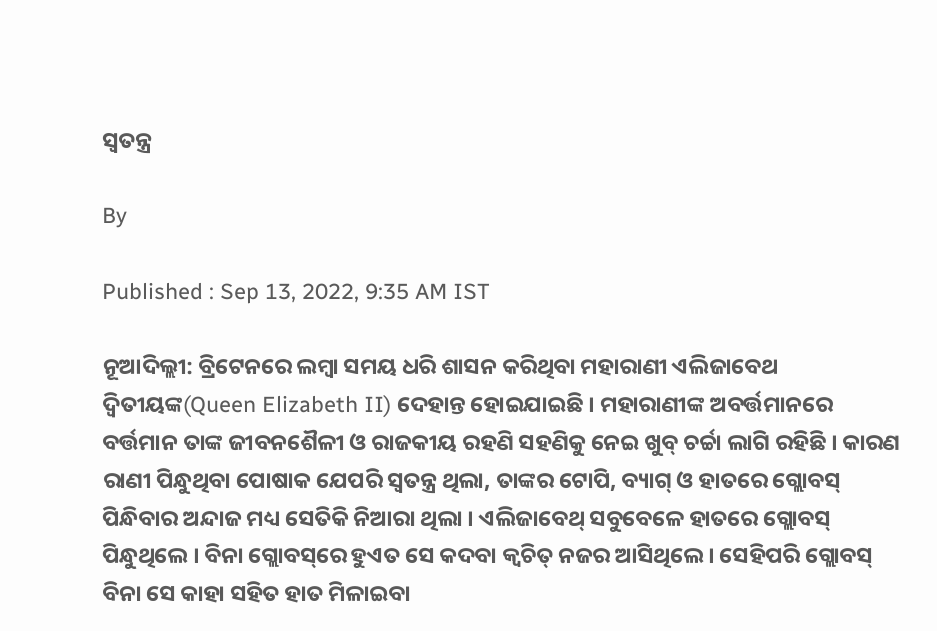ସ୍ବତନ୍ତ୍ର

By

Published : Sep 13, 2022, 9:35 AM IST

ନୂଆଦିଲ୍ଲୀ: ବ୍ରିଟେନରେ ଲମ୍ବା ସମୟ ଧରି ଶାସନ କରିଥିବା ମହାରାଣୀ ଏଲିଜାବେଥ ଦ୍ବିତୀୟଙ୍କ(Queen Elizabeth II) ଦେହାନ୍ତ ହୋଇଯାଇଛି । ମହାରାଣୀଙ୍କ ଅବର୍ତ୍ତମାନରେ ବର୍ତ୍ତମାନ ତାଙ୍କ ଜୀବନଶୈଳୀ ଓ ରାଜକୀୟ ରହଣି ସହଣିକୁ ନେଇ ଖୁବ୍ ଚର୍ଚ୍ଚା ଲାଗି ରହିଛି । କାରଣ ରାଣୀ ପିନ୍ଧୁଥିବା ପୋଷାକ ଯେପରି ସ୍ବତନ୍ତ୍ର ଥିଲା, ତାଙ୍କର ଟୋପି, ବ୍ୟାଗ୍ ଓ ହାତରେ ଗ୍ଲୋବସ୍‌ ପିନ୍ଧିବାର ଅନ୍ଦାଜ ମଧ୍ୟ ସେତିକି ନିଆରା ଥିଲା । ଏଲିଜାବେଥ୍‌ ସବୁବେଳେ ହାତରେ ଗ୍ଲୋବସ୍‌ ପିନ୍ଧୁଥିଲେ । ବିନା ଗ୍ଲୋବସ୍‌ରେ ହୁଏତ ସେ କଦବା କ୍ବଚିତ୍ ନଜର ଆସିଥିଲେ । ସେହିପରି ଗ୍ଲୋବସ୍‌ ବିନା ସେ କାହା ସହିତ ହାତ ମିଳାଇବା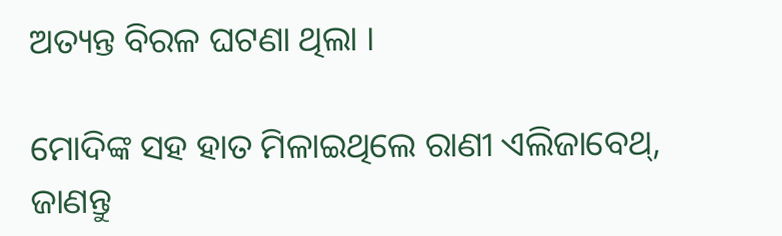ଅତ୍ୟନ୍ତ ବିରଳ ଘଟଣା ଥିଲା ।

ମୋଦିଙ୍କ ସହ ହାତ ମିଳାଇଥିଲେ ରାଣୀ ଏଲିଜାବେଥ୍, ଜାଣନ୍ତୁ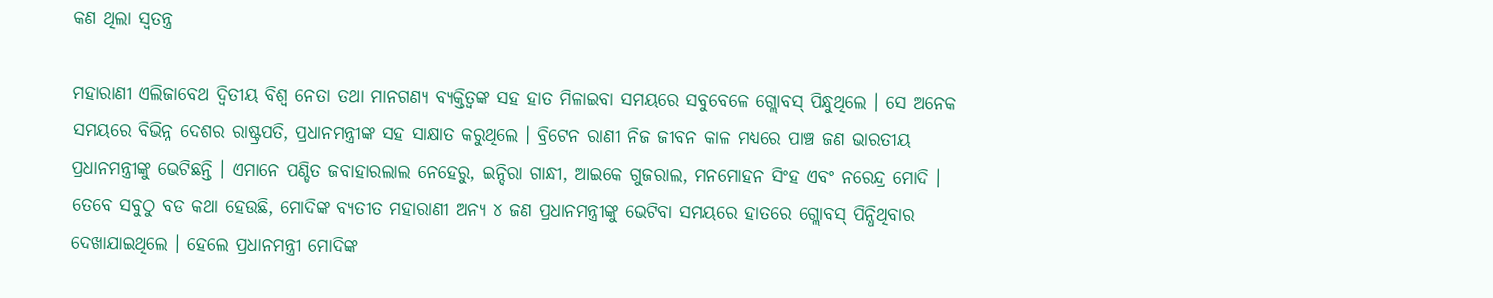କଣ ଥିଲା ସ୍ବତନ୍ତ୍ର

ମହାରାଣୀ ଏଲିଜାବେଥ ଦ୍ବିତୀୟ ବିଶ୍ବ ନେତା ତଥା ମାନଗଣ୍ୟ ବ୍ୟକ୍ତିତ୍ବଙ୍କ ସହ ହାତ ମିଳାଇବା ସମୟରେ ସବୁବେଳେ ଗ୍ଲୋବସ୍ ପିନ୍ଧୁଥିଲେ । ସେ ଅନେକ ସମୟରେ ବିଭିନ୍ନ ଦେଶର ରାଷ୍ଟ୍ରପତି, ପ୍ରଧାନମନ୍ତ୍ରୀଙ୍କ ସହ ସାକ୍ଷାତ କରୁଥିଲେ । ବ୍ରିଟେନ ରାଣୀ ନିଜ ଜୀବନ କାଳ ମଧ୍ୟରେ ପାଞ୍ଚ ଜଣ ଭାରତୀୟ ପ୍ରଧାନମନ୍ତ୍ରୀଙ୍କୁ ଭେଟିଛନ୍ତି । ଏମାନେ ପଣ୍ଡିତ ଜବାହାରଲାଲ ନେହେରୁ, ଇନ୍ଦିରା ଗାନ୍ଧୀ, ଆଇକେ ଗୁଜରାଲ, ମନମୋହନ ସିଂହ ଏବଂ ନରେନ୍ଦ୍ର ମୋଦି । ତେବେ ସବୁଠୁ ବଡ କଥା ହେଉଛି, ମୋଦିଙ୍କ ବ୍ୟତୀତ ମହାରାଣୀ ଅନ୍ୟ ୪ ଜଣ ପ୍ରଧାନମନ୍ତ୍ରୀଙ୍କୁ ଭେଟିବା ସମୟରେ ହାତରେ ଗ୍ଲୋବସ୍‌ ପିନ୍ଧିଥିବାର ଦେଖାଯାଇଥିଲେ । ହେଲେ ପ୍ରଧାନମନ୍ତ୍ରୀ ମୋଦିଙ୍କ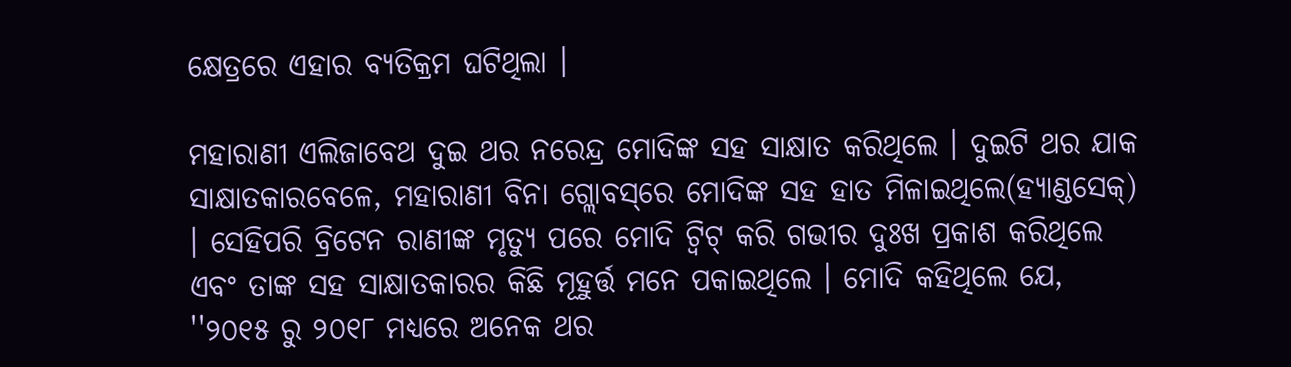କ୍ଷେତ୍ରରେ ଏହାର ବ୍ୟତିକ୍ରମ ଘଟିଥିଲା ।

ମହାରାଣୀ ଏଲିଜାବେଥ ଦୁଇ ଥର ନରେନ୍ଦ୍ର ମୋଦିଙ୍କ ସହ ସାକ୍ଷାତ କରିଥିଲେ । ଦୁଇଟି ଥର ଯାକ ସାକ୍ଷାତକାରବେଳେ, ମହାରାଣୀ ବିନା ଗ୍ଲୋବସ୍‌ରେ ମୋଦିଙ୍କ ସହ ହାତ ମିଳାଇଥିଲେ(ହ୍ୟାଣ୍ଡସେକ୍) । ସେହିପରି ବ୍ରିଟେନ ରାଣୀଙ୍କ ମୃତ୍ୟୁ ପରେ ମୋଦି ଟ୍ବିଟ୍ କରି ଗଭୀର ଦୁଃଖ ପ୍ରକାଶ କରିଥିଲେ ଏବଂ ତାଙ୍କ ସହ ସାକ୍ଷାତକାରର କିଛି ମୂହୁର୍ତ୍ତ ମନେ ପକାଇଥିଲେ । ମୋଦି କହିଥିଲେ ଯେ, ''୨୦୧୫ ରୁ ୨୦୧୮ ମଧ୍ୟରେ ଅନେକ ଥର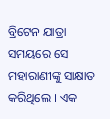ବ୍ରିଟେନ ଯାତ୍ରା ସମୟରେ ସେ ମହାରାଣୀଙ୍କୁ ସାକ୍ଷାତ କରିଥିଲେ । ଏକ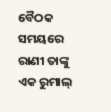ବୈଠକ ସମୟରେ ରାଣୀ ତାଙ୍କୁ ଏକ ରୁମାଲ୍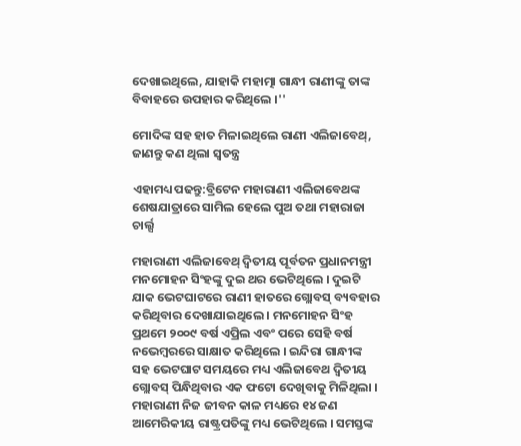ଦେଖାଇଥିଲେ, ଯାହାକି ମହାତ୍ମା ଗାନ୍ଧୀ ରାଣୀଙ୍କୁ ତାଙ୍କ ବିବାହରେ ଉପହାର କରିଥିଲେ ।''

ମୋଦିଙ୍କ ସହ ହାତ ମିଳାଇଥିଲେ ରାଣୀ ଏଲିଜାବେଥ୍, ଜାଣନ୍ତୁ କଣ ଥିଲା ସ୍ବତନ୍ତ୍ର

ଏହାମଧ୍ୟ ପଢନ୍ତୁ:ବ୍ରିଟେନ ମହାରାଣୀ ଏଲିଜାବେଥଙ୍କ ଶେଷଯାତ୍ରାରେ ସାମିଲ ହେଲେ ପୁଅ ତଥା ମହାରାଜା ଚାର୍ଲ୍ସ

ମହାରାଣୀ ଏଲିଜାବେଥ୍ ଦ୍ବିତୀୟ ପୂର୍ବତନ ପ୍ରଧାନମନ୍ତ୍ରୀ ମନମୋହନ ସିଂହଙ୍କୁ ଦୁଇ ଥର ଭେଟିଥିଲେ । ଦୁଇଟି ଯାକ ଭେଟଘାଟରେ ରାଣୀ ହାତରେ ଗ୍ଲୋବସ୍‌ ବ୍ୟବହାର କରିଥିବାର ଦେଖାଯାଇଥିଲେ । ମନମୋହନ ସିଂହ ପ୍ରଥମେ ୨୦୦୯ ବର୍ଷ ଏପ୍ରିଲ ଏବଂ ପରେ ସେହି ବର୍ଷ ନଭେମ୍ବରରେ ସାକ୍ଷାତ କରିଥିଲେ । ଇନ୍ଦିରା ଗାନ୍ଧୀଙ୍କ ସହ ଭେଟଘାଟ ସମୟରେ ମଧ୍ୟ ଏଲିଜାବେଥ ଦ୍ବିତୀୟ ଗ୍ଲୋବସ୍‌ ପିନ୍ଧିଥିବାର ଏକ ଫଟୋ ଦେଖିବାକୁ ମିଳିଥିଲା । ମହାରାଣୀ ନିଜ ଜୀବନ କାଳ ମଧ୍ୟରେ ୧୪ ଜଣ ଆମେରିକୀୟ ରାଷ୍ଟ୍ରପତିଙ୍କୁ ମଧ୍ୟ ଭେଟିଥିଲେ । ସମସ୍ତଙ୍କ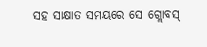ସହ ସାକ୍ଷାତ ସମୟରେ ସେ ଗ୍ଲୋବସ୍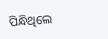ପିନ୍ଧିଥିଲେ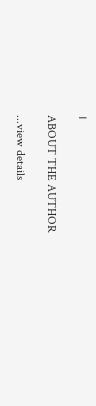।

ABOUT THE AUTHOR

...view details